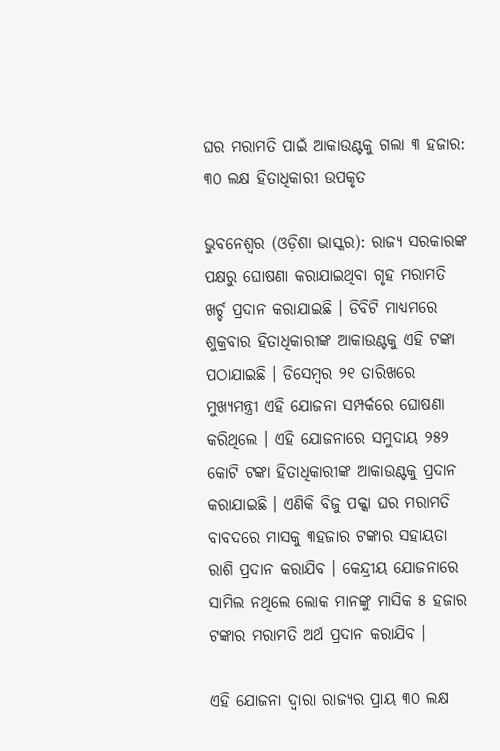ଘର ମରାମତି ପାଇଁ ଆକାଉଣ୍ଟକୁ ଗଲା ୩ ହଜାର: ୩୦ ଲକ୍ଷ ହିତାଧିକାରୀ ଉପକୃତ

ଭୁବନେଶ୍ୱର (ଓଡ଼ିଶା ଭାସ୍କର): ରାଜ୍ୟ ସରକାରଙ୍କ ପକ୍ଷରୁ ଘୋଷଣା କରାଯାଇଥିବା ଗୃହ ମରାମତି ଖର୍ଚ୍ଚ ପ୍ରଦାନ କରାଯାଇଛି । ଡିବିଟି ମାଧ୍ୟମରେ ଶୁକ୍ରବାର ହିତାଧିକାରୀଙ୍କ ଆକାଉଣ୍ଟକୁ ଏହି ଟଙ୍କା ପଠାଯାଇଛି । ଡିସେମ୍ବର ୨୧ ତାରିଖରେ ମୁଖ୍ୟମନ୍ତ୍ରୀ ଏହି ଯୋଜନା ସମ୍ପର୍କରେ ଘୋଷଣା କରିଥିଲେ । ଏହି ଯୋଜନାରେ ସମୁଦାୟ ୨୫୨ କୋଟି ଟଙ୍କା ହିତାଧିକାରୀଙ୍କ ଆକାଉଣ୍ଟକୁ ପ୍ରଦାନ କରାଯାଇଛି । ଏଣିକି ବିଜୁ ପକ୍କା ଘର ମରାମତି ବାବଦରେ ମାସକୁ ୩ହଜାର ଟଙ୍କାର ସହାୟତା ରାଶି ପ୍ରଦାନ କରାଯିବ । କେନ୍ଦ୍ରୀୟ ଯୋଜନାରେ ସାମିଲ ନଥିଲେ ଲୋକ ମାନଙ୍କୁ ମାସିକ ୫ ହଜାର ଟଙ୍କାର ମରାମତି ଅର୍ଥ ପ୍ରଦାନ କରାଯିବ ।

ଏହି ଯୋଜନା ଦ୍ୱାରା ରାଜ୍ୟର ପ୍ରାୟ ୩୦ ଲକ୍ଷ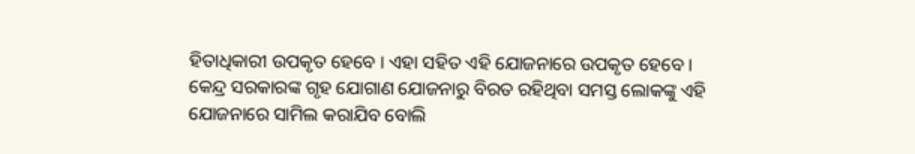ହିତାଧିକାରୀ ଉପକୃତ ହେବେ । ଏହା ସହିତ ଏହି ଯୋଜନାରେ ଉପକୃତ ହେବେ । କେନ୍ଦ୍ର ସରକାରଙ୍କ ଗୃହ ଯୋଗାଣ ଯୋଜନାରୁ ବିରତ ରହିଥିବା ସମସ୍ତ ଲୋକଙ୍କୁ ଏହି ଯୋଜନାରେ ସାମିଲ କରାଯିବ ବୋଲି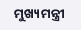ମୁଖ୍ୟମନ୍ତ୍ରୀ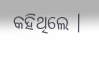କହିଥିଲେ ।